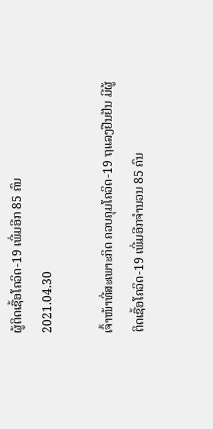ຜູ້ຕິດເຊື້ອໂຄວິດ-19 ເພີ່ມອີກ 85 ຄົນ
2021.04.30

ເຈົ້າໜ້າທີ່ສະເພາະກິດ ຄວບຄຸມໂຄວິດ-19 ຖແລງຢືນຢັນ ມີຜູ້ຕິດເຊື້ອໂຄວິດ-19 ເພີ່ມອີກຈຳນວນ 85 ຄົນ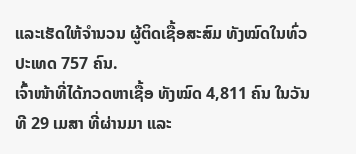ແລະເຮັດໃຫ້ຈຳນວນ ຜູ້ຕິດເຊື້ອສະສົມ ທັງໝົດໃນທົ່ວປະເທດ 757 ຄົນ.
ເຈົ້າໜ້າທີ່ໄດ້ກວດຫາເຊື້ອ ທັງໝົດ 4,811 ຄົນ ໃນວັນທີ 29 ເມສາ ທີ່ຜ່ານມາ ແລະ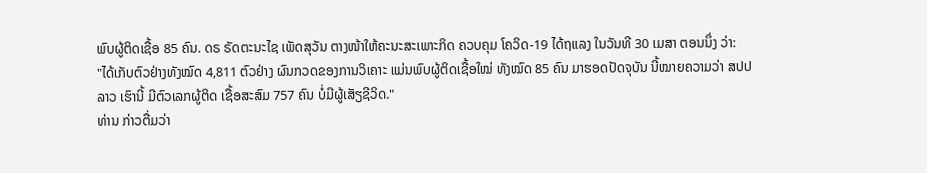ພົບຜູ້ຕິດເຊື້ອ 85 ຄົນ. ດຣ ຣັດຕະນະໄຊ ເພັດສຸວັນ ຕາງໜ້າໃຫ້ຄະນະສະເພາະກິດ ຄວບຄຸມ ໂຄວິດ-19 ໄດ້ຖແລງ ໃນວັນທີ 30 ເມສາ ຕອນນຶ່ງ ວ່າ:
"ໄດ້ເກັບຕົວຢ່າງທັງໝົດ 4,811 ຕົວຢ່າງ ຜົນກວດຂອງການວິເຄາະ ແມ່ນພົບຜູ້ຕິດເຊື້ອໃໝ່ ທັງໝົດ 85 ຄົນ ມາຮອດປັດຈຸບັນ ນີ້ໝາຍຄວາມວ່າ ສປປລາວ ເຮົານີ້ ມີຕົວເລກຜູ້ຕິດ ເຊື້ອສະສົມ 757 ຄົນ ບໍ່ມີຜູ້ເສັຽຊີວິດ."
ທ່ານ ກ່າວຕື່ມວ່າ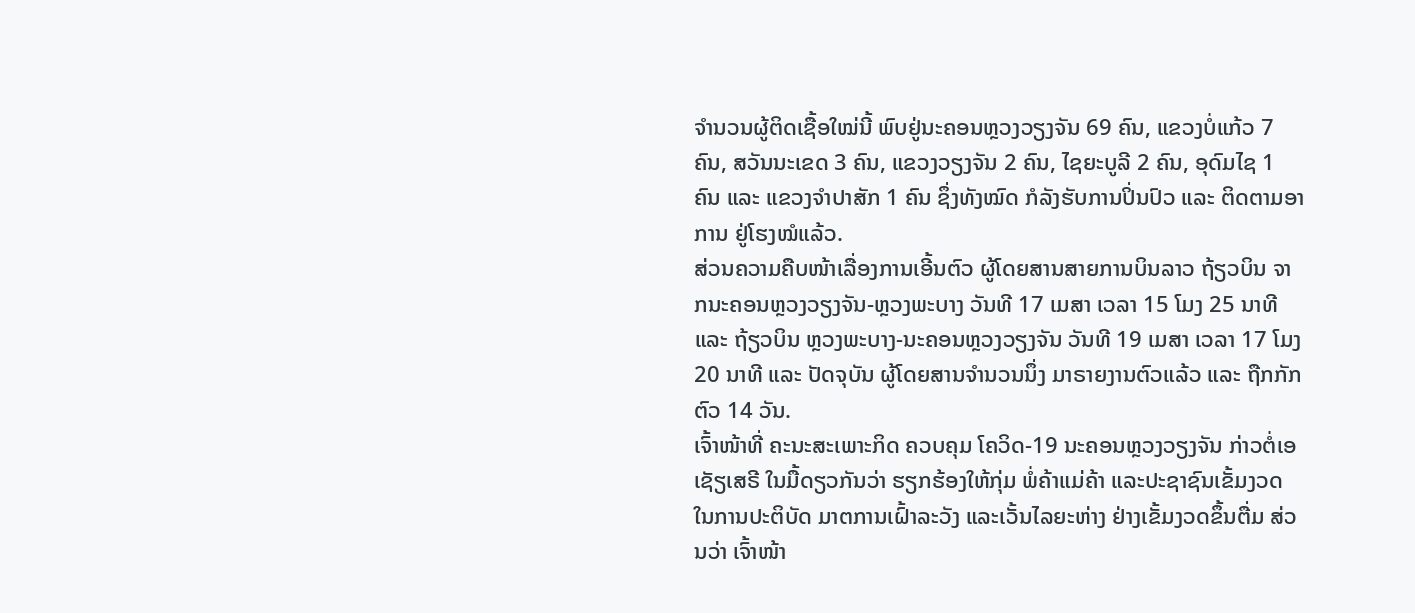ຈຳນວນຜູ້ຕິດເຊື້ອໃໝ່ນີ້ ພົບຢູ່ນະຄອນຫຼວງວຽງຈັນ 69 ຄົນ, ແຂວງບໍ່ແກ້ວ 7 ຄົນ, ສວັນນະເຂດ 3 ຄົນ, ແຂວງວຽງຈັນ 2 ຄົນ, ໄຊຍະບູລີ 2 ຄົນ, ອຸດົມໄຊ 1 ຄົນ ແລະ ແຂວງຈຳປາສັກ 1 ຄົນ ຊຶ່ງທັງໝົດ ກໍລັງຮັບການປິ່ນປົວ ແລະ ຕິດຕາມອາການ ຢູ່ໂຮງໝໍແລ້ວ.
ສ່ວນຄວາມຄືບໜ້າເລື່ອງການເອີ້ນຕົວ ຜູ້ໂດຍສານສາຍການບິນລາວ ຖ້ຽວບິນ ຈາກນະຄອນຫຼວງວຽງຈັນ-ຫຼວງພະບາງ ວັນທີ 17 ເມສາ ເວລາ 15 ໂມງ 25 ນາທີ ແລະ ຖ້ຽວບິນ ຫຼວງພະບາງ-ນະຄອນຫຼວງວຽງຈັນ ວັນທີ 19 ເມສາ ເວລາ 17 ໂມງ 20 ນາທີ ແລະ ປັດຈຸບັນ ຜູ້ໂດຍສານຈຳນວນນຶ່ງ ມາຣາຍງານຕົວແລ້ວ ແລະ ຖືກກັກຕົວ 14 ວັນ.
ເຈົ້າໜ້າທີ່ ຄະນະສະເພາະກິດ ຄວບຄຸມ ໂຄວິດ-19 ນະຄອນຫຼວງວຽງຈັນ ກ່າວຕໍ່ເອເຊັຽເສຣີ ໃນມື້ດຽວກັນວ່າ ຮຽກຮ້ອງໃຫ້ກຸ່ມ ພໍ່ຄ້າແມ່ຄ້າ ແລະປະຊາຊົນເຂັ້ມງວດ ໃນການປະຕິບັດ ມາຕການເຝົ້າລະວັງ ແລະເວັ້ນໄລຍະຫ່າງ ຢ່າງເຂັ້ມງວດຂຶ້ນຕື່ມ ສ່ວນວ່າ ເຈົ້າໜ້າ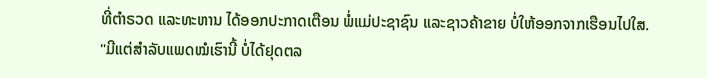ທີ່ຕຳຣວດ ແລະທະຫານ ໄດ້ອອກປະກາດເຕືອນ ພໍ່ແມ່ປະຊາຊົນ ແລະຊາວຄ້າຂາຍ ບໍ່ໃຫ້ອອກຈາກເຮືອນໄປໃສ.
"ມີແຕ່ສຳລັບແພດໝໍເຮົານີ້ ບໍ່ໄດ້ຢຸດຕລ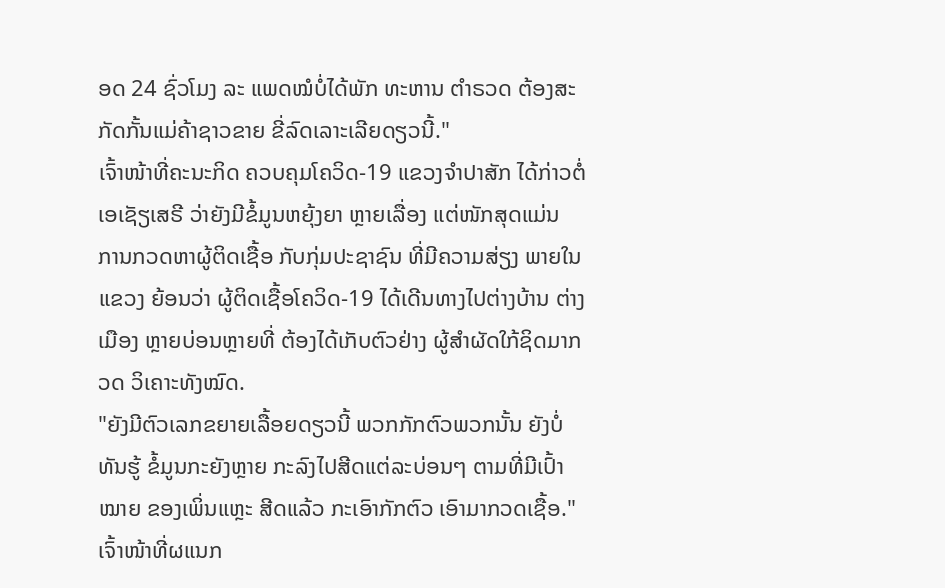ອດ 24 ຊົ່ວໂມງ ລະ ແພດໝໍບໍ່ໄດ້ພັກ ທະຫານ ຕຳຣວດ ຕ້ອງສະກັດກັ້ນແມ່ຄ້າຊາວຂາຍ ຂີ່ລົດເລາະເລີຍດຽວນີ້."
ເຈົ້າໜ້າທີ່ຄະນະກິດ ຄວບຄຸມໂຄວິດ-19 ແຂວງຈຳປາສັກ ໄດ້ກ່າວຕໍ່ເອເຊັຽເສຣີ ວ່າຍັງມີຂໍ້ມູນຫຍຸ້ງຍາ ຫຼາຍເລື່ອງ ແຕ່ໜັກສຸດແມ່ນ ການກວດຫາຜູ້ຕິດເຊື້ອ ກັບກຸ່ມປະຊາຊົນ ທີ່ມີຄວາມສ່ຽງ ພາຍໃນແຂວງ ຍ້ອນວ່າ ຜູ້ຕິດເຊື້ອໂຄວິດ-19 ໄດ້ເດີນທາງໄປຕ່າງບ້ານ ຕ່າງເມືອງ ຫຼາຍບ່ອນຫຼາຍທີ່ ຕ້ອງໄດ້ເກັບຕົວຢ່າງ ຜູ້ສຳຜັດໃກ້ຊິດມາກວດ ວິເຄາະທັງໝົດ.
"ຍັງມີຕົວເລກຂຍາຍເລື້ອຍດຽວນີ້ ພວກກັກຕົວພວກນັ້ນ ຍັງບໍ່ທັນຮູ້ ຂໍ້ມູນກະຍັງຫຼາຍ ກະລົງໄປສີດແຕ່ລະບ່ອນໆ ຕາມທີ່ມີເປົ້າໝາຍ ຂອງເພິ່ນແຫຼະ ສີດແລ້ວ ກະເອົາກັກຕົວ ເອົາມາກວດເຊື້ອ."
ເຈົ້າໜ້າທີ່ຜແນກ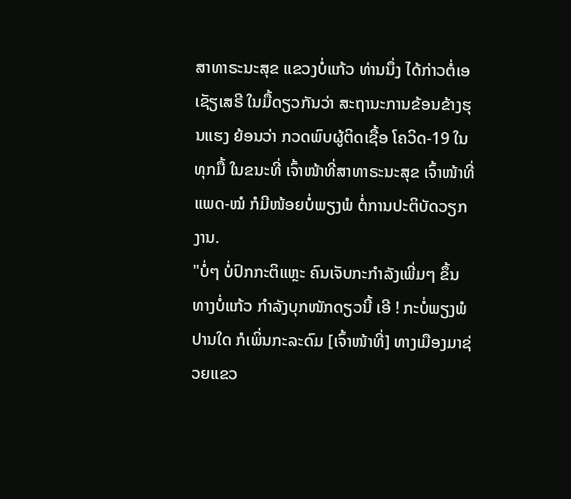ສາທາຣະນະສຸຂ ແຂວງບໍ່ແກ້ວ ທ່ານນຶ່ງ ໄດ້ກ່າວຕໍ່ເອເຊັຽເສຣີ ໃນມື້ດຽວກັນວ່າ ສະຖານະການຂ້ອນຂ້າງຮຸນແຮງ ຍ້ອນວ່າ ກວດພົບຜູ້ຕິດເຊື້ອ ໂຄວິດ-19 ໃນທຸກມື້ ໃນຂນະທີ່ ເຈົ້າໜ້າທີ່ສາທາຣະນະສຸຂ ເຈົ້າໜ້າທີ່ແພດ-ໝໍ ກໍມີໜ້ອຍບໍ່ພຽງພໍ ຕໍ່ການປະຕິບັດວຽກງານ.
"ບໍ່ໆ ບໍ່ປົກກະຕິແຫຼະ ຄົນເຈັບກະກຳລັງເພີ່ມໆ ຂຶ້ນທາງບໍ່ແກ້ວ ກຳລັງບຸກໜັກດຽວນີ້ ເອີ ! ກະບໍ່ພຽງພໍປານໃດ ກໍເພິ່ນກະລະດົມ [ເຈົ້າໜ້າທີ່] ທາງເມືອງມາຊ່ວຍແຂວ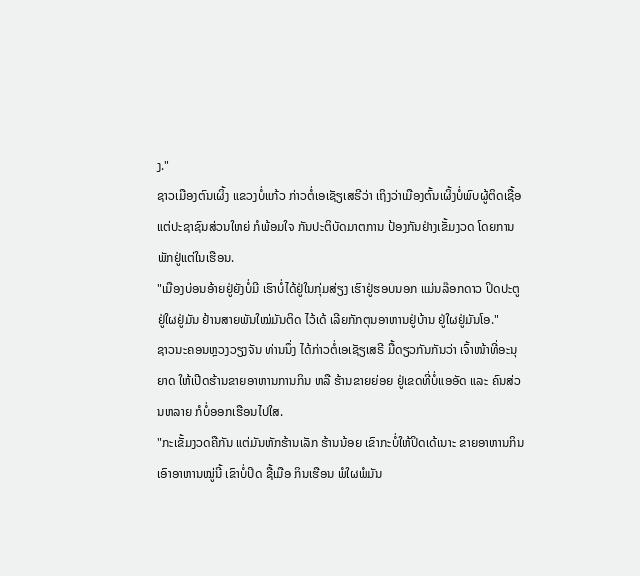ງ."
ຊາວເມືອງຕົນເຜິ້ງ ແຂວງບໍ່ແກ້ວ ກ່າວຕໍ່ເອເຊັຽເສຣີວ່າ ເຖິງວ່າເມືອງຕົ້ນເຜິ້ງບໍ່ພົບຜູ້ຕິດເຊື້ອ ແຕ່ປະຊາຊົນສ່ວນໃຫຍ່ ກໍພ້ອມໃຈ ກັນປະຕິບັດມາຕການ ປ້ອງກັນຢ່າງເຂັ້ມງວດ ໂດຍການພັກຢູ່ແຕ່ໃນເຮືອນ.
"ເມືອງບ່ອນອ້າຍຢູ່ຍັງບໍ່ມີ ເຮົາບໍ່ໄດ້ຢູ່ໃນກຸ່ມສ່ຽງ ເຮົາຢູ່ຮອບນອກ ແມ່ນລ໊ອກດາວ ປິດປະຕູຢູ່ໃຜຢູ່ມັນ ຢ້ານສາຍພັນໃໝ່ມັນຕິດ ໄວ້ເດ້ ເລີຍກັກຕຸນອາຫານຢູ່ບ້ານ ຢູ່ໃຜຢູ່ມັນໂອ."
ຊາວນະຄອນຫຼວງວຽງຈັນ ທ່ານນຶ່ງ ໄດ້ກ່າວຕໍ່ເອເຊັຽເສຣີ ມື້ດຽວກັນກັນວ່າ ເຈົ້າໜ້າທີ່ອະນຸຍາດ ໃຫ້ເປີດຮ້ານຂາຍອາຫານການກິນ ຫລື ຮ້ານຂາຍຍ່ອຍ ຢູ່ເຂດທີ່ບໍ່ແອອັດ ແລະ ຄົນສ່ວນຫລາຍ ກໍບໍ່ອອກເຮືອນໄປໃສ.
"ກະເຂັ້ມງວດຄືກັນ ແຕ່ມັນຫັກຮ້ານເລັກ ຮ້ານນ້ອຍ ເຂົາກະບໍ່ໃຫ້ປິດເດ້ເນາະ ຂາຍອາຫານກິນ ເອົາອາຫານໝູ່ນີ້ ເຂົາບໍ່ປິດ ຊື້ເມືອ ກິນເຮືອນ ພໍໃຜພໍມັນ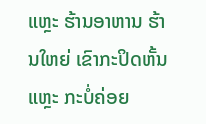ແຫຼະ ຮ້ານອາຫານ ຮ້ານໃຫຍ່ ເຂົາກະປິດຫັ້ນແຫຼະ ກະບໍ່ຄ່ອຍ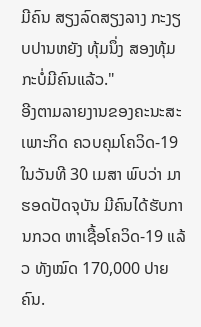ມີຄົນ ສຽງລົດສຽງລາງ ກະງຽບປານຫຍັງ ທຸ້ມນຶ່ງ ສອງທຸ້ມ ກະບໍ່ມີຄົນແລ້ວ."
ອີງຕາມລາຍງານຂອງຄະນະສະເພາະກິດ ຄວບຄຸມໂຄວິດ-19 ໃນວັນທີ 30 ເມສາ ພົບວ່າ ມາຮອດປັດຈຸບັນ ມີຄົນໄດ້ຮັບການກວດ ຫາເຊື້ອໂຄວິດ-19 ແລ້ວ ທັງໝົດ 170,000 ປາຍຄົນ.